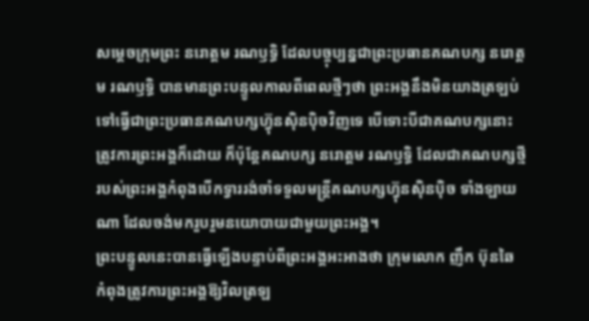សម្តេចក្រុមព្រះ នរោត្តម រណឫទ្ធិ ដែលបច្ចុប្បន្នជាព្រះប្រធានគណបក្ស នរោត្តម រណឫទ្ធិ បានមានព្រះបន្ទូលកាលពីពេលថ្មីៗថា ព្រះអង្គនឹងមិនយាងត្រឡប់ទៅធ្វើជាព្រះប្រធានគណបក្សហ៊្វុនស៊ិនប៉ិចវិញទេ បើទោះបីជាគណបក្សនោះត្រូវការព្រះអង្គក៏ដោយ ក៏ប៉ុន្តែគណបក្ស នរោត្តម រណឫទ្ធិ ដែលជាគណបក្សថ្មីរបស់ព្រះអង្គកំពុងបើកទ្វាររង់ចាំទទួលមន្ត្រីគណបក្សហ៊្វុនស៊ិនប៉ិច ទាំងឡាយណា ដែលចង់មករួបរួមនយោបាយជាមួយព្រះអង្គ។
ព្រះបន្ទូលនេះបានធ្វើឡើងបន្ទាប់ពីព្រះអង្គអះអាងថា ក្រុមលោក ញឹក ប៊ុនឆៃ កំពុងត្រូវការព្រះអង្គឱ្យវិលត្រឡ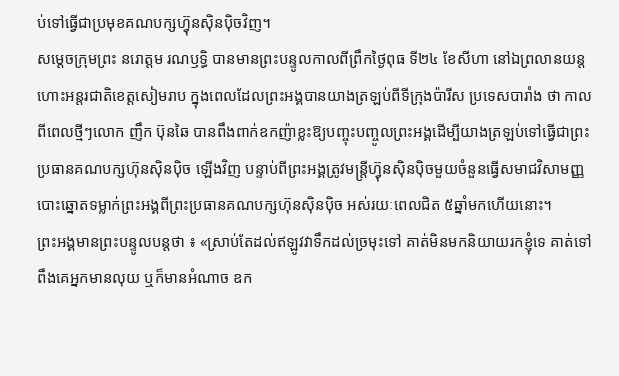ប់ទៅធ្វើជាប្រមុខគណបក្សហ៊្វុនស៊ិនប៉ិចវិញ។
សម្តេចក្រុមព្រះ នរោត្តម រណឫទ្ធិ បានមានព្រះបន្ទូលកាលពីព្រឹកថ្ងៃពុធ ទី២៤ ខែសីហា នៅឯព្រលានយន្តហោះអន្តរជាតិខេត្តសៀមរាប ក្នុងពេលដែលព្រះអង្គបានយាងត្រឡប់ពីទីក្រុងប៉ារីស ប្រទេសបារាំង ថា កាលពីពេលថ្មីៗលោក ញឹក ប៊ុនឆៃ បានពឹងពាក់ឧកញ៉ាខ្លះឱ្យបញ្ចុះបញ្ចូលព្រះអង្គដើម្បីយាងត្រឡប់ទៅធ្វើជាព្រះប្រធានគណបក្សហ៊ុនស៊ិនប៉ិច ឡើងវិញ បន្ទាប់ពីព្រះអង្គត្រូវមន្ត្រីហ្វ៊ុនស៊ិនប៉ិចមួយចំនួនធ្វើសមាជវិសាមញ្ញបោះឆ្នោតទម្លាក់ព្រះអង្គពីព្រះប្រធានគណបក្សហ៊ុនស៊ិនប៉ិច អស់រយៈពេលជិត ៥ឆ្នាំមកហើយនោះ។
ព្រះអង្គមានព្រះបន្ទូលបន្តថា ៖ «ស្រាប់តែដល់ឥឡូវវាទឹកដល់ច្រមុះទៅ គាត់មិនមកនិយាយរកខ្ញុំទេ គាត់ទៅពឹងគេអ្នកមានលុយ ឬក៏មានអំណាច ឧក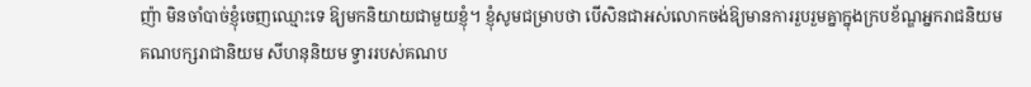ញ៉ា មិនចាំបាច់ខ្ញុំចេញឈ្មោះទេ ឱ្យមកនិយាយជាមួយខ្ញុំ។ ខ្ញុំសូមជម្រាបថា បើសិនជាអស់លោកចង់ឱ្យមានការរួបរួមគ្នាក្នុងក្របខ័ណ្ឌអ្នករាជនិយម គណបក្សរាជានិយម សីហនុនិយម ទ្វាររបស់គណប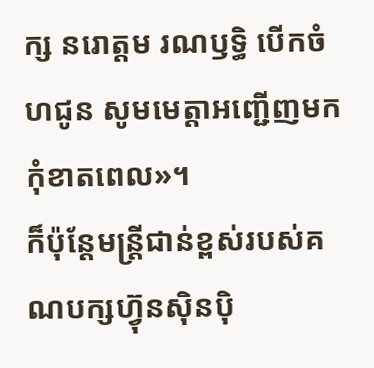ក្ស នរោត្តម រណឫទ្ធិ បើកចំហជូន សូមមេត្តាអញ្ជើញមកកុំខាតពេល»។
ក៏ប៉ុន្តែមន្ត្រីជាន់ខ្ពស់របស់គណបក្សហ៊្វុនស៊ិនប៉ិ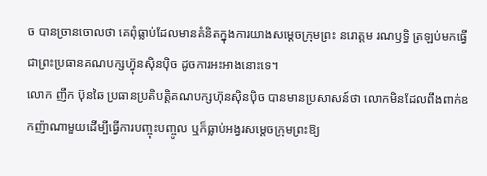ច បានច្រានចោលថា គេពុំធ្លាប់ដែលមានគំនិតក្នុងការយាងសម្តេចក្រុមព្រះ នរោត្តម រណឫទ្ធិ ត្រឡប់មកធ្វើជាព្រះប្រធានគណបក្សហ៊្វុនស៊ិនប៉ិច ដូចការអះអាងនោះទេ។
លោក ញឹក ប៊ុនឆៃ ប្រធានប្រតិបត្តិគណបក្សហ៊ុនស៊ិនប៉ិច បានមានប្រសាសន៍ថា លោកមិនដែលពឹងពាក់ឧកញ៉ាណាមួយដើម្បីធ្វើការបញ្ចុះបញ្ចូល ឬក៏ធ្លាប់អង្វរសម្តេចក្រុមព្រះឱ្យ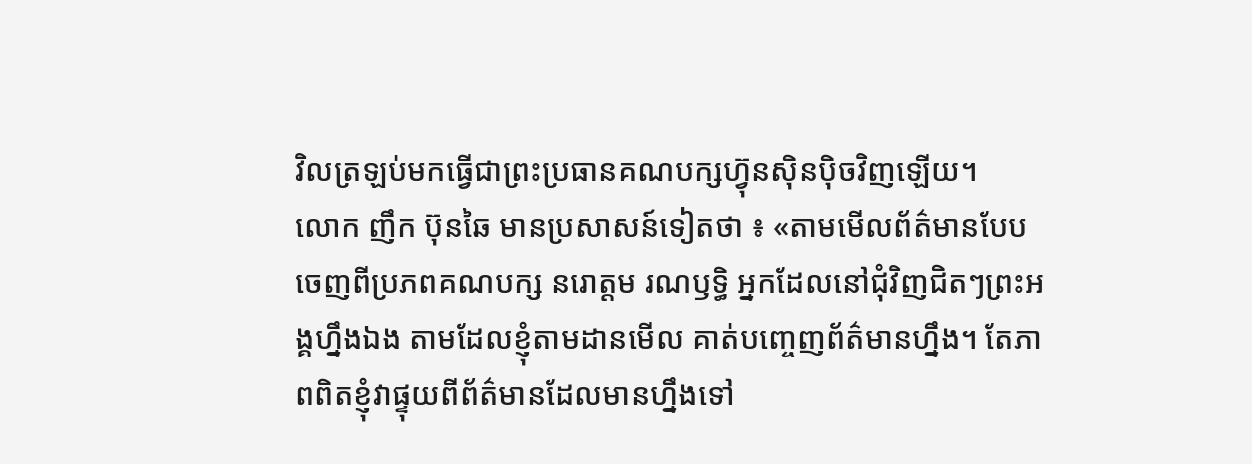វិលត្រឡប់មកធ្វើជាព្រះប្រធានគណបក្សហ្វ៊ុនស៊ិនប៉ិចវិញឡើយ។
លោក ញឹក ប៊ុនឆៃ មានប្រសាសន៍ទៀតថា ៖ «តាមមើលព័ត៌មានបែបចេញពីប្រភពគណបក្ស នរោត្តម រណឫទ្ធិ អ្នកដែលនៅជុំវិញជិតៗព្រះអង្គហ្នឹងឯង តាមដែលខ្ញុំតាមដានមើល គាត់បញ្ចេញព័ត៌មានហ្នឹង។ តែភាពពិតខ្ញុំវាផ្ទុយពីព័ត៌មានដែលមានហ្នឹងទៅ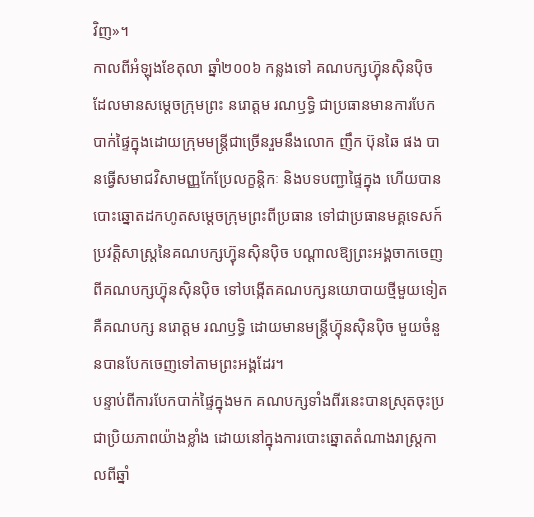វិញ»។
កាលពីអំឡុងខែតុលា ឆ្នាំ២០០៦ កន្លងទៅ គណបក្សហ៊្វុនស៊ិនប៉ិច ដែលមានសម្តេចក្រុមព្រះ នរោត្តម រណឫទ្ធិ ជាប្រធានមានការបែកបាក់ផ្ទៃក្នុងដោយក្រុមមន្ត្រីជាច្រើនរួមនឹងលោក ញឹក ប៊ុនឆៃ ផង បានធ្វើសមាជវិសាមញ្ញកែប្រែលក្ខន្តិកៈ និងបទបញ្ជាផ្ទៃក្នុង ហើយបានបោះឆ្នោតដកហូតសម្តេចក្រុមព្រះពីប្រធាន ទៅជាប្រធានមគ្គទេសក៍ប្រវត្តិសាស្ត្រនៃគណបក្សហ្វ៊ុនស៊ិនប៉ិច បណ្តាលឱ្យព្រះអង្គចាកចេញពីគណបក្សហ្វ៊ុនស៊ិនប៉ិច ទៅបង្កើតគណបក្សនយោបាយថ្មីមួយទៀត គឺគណបក្ស នរោត្តម រណឫទ្ធិ ដោយមានមន្ត្រីហ្វ៊ុនស៊ិនប៉ិច មួយចំនួនបានបែកចេញទៅតាមព្រះអង្គដែរ។
បន្ទាប់ពីការបែកបាក់ផ្ទៃក្នុងមក គណបក្សទាំងពីរនេះបានស្រុតចុះប្រជាប្រិយភាពយ៉ាងខ្លាំង ដោយនៅក្នុងការបោះឆ្នោតតំណាងរាស្ត្រកាលពីឆ្នាំ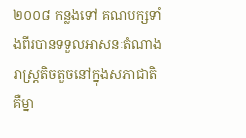២០០៨ កន្លងទៅ គណបក្សទាំងពីរបានទទួលអាសនៈតំណាងរាស្ត្រតិចតួចនៅក្នុងសភាជាតិ គឺម្នា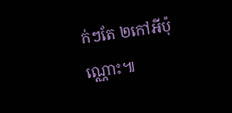ក់ៗតែ ២កៅអីប៉ុណ្ណោះ៕